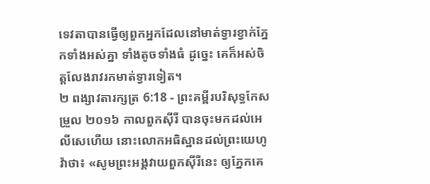ទេវតាបានធ្វើឲ្យពួកអ្នកដែលនៅមាត់ទ្វារខ្វាក់ភ្នែកទាំងអស់គ្នា ទាំងតូចទាំងធំ ដូច្នេះ គេក៏អស់ចិត្តលែងរាវរកមាត់ទ្វារទៀត។
២ ពង្សាវតារក្សត្រ 6:18 - ព្រះគម្ពីរបរិសុទ្ធកែសម្រួល ២០១៦ កាលពួកស៊ីរី បានចុះមកដល់អេលីសេហើយ នោះលោកអធិស្ឋានដល់ព្រះយេហូវ៉ាថា៖ «សូមព្រះអង្គវាយពួកស៊ីរីនេះ ឲ្យភ្នែកគេ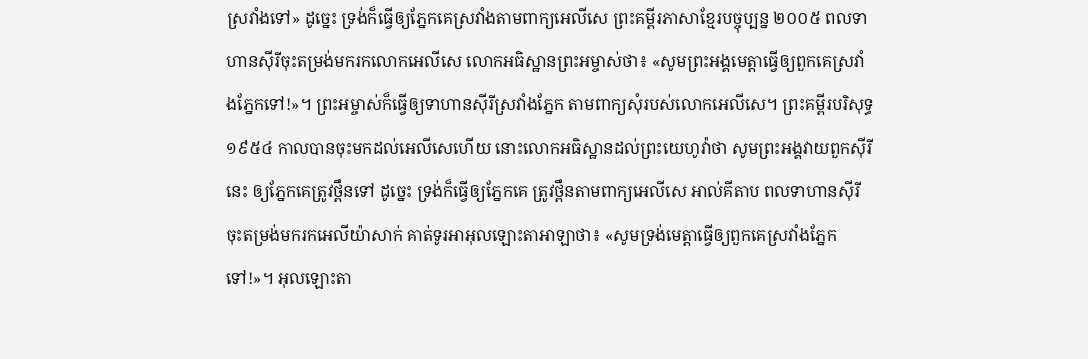ស្រវាំងទៅ» ដូច្នេះ ទ្រង់ក៏ធ្វើឲ្យភ្នែកគេស្រវាំងតាមពាក្យអេលីសេ ព្រះគម្ពីរភាសាខ្មែរបច្ចុប្បន្ន ២០០៥ ពលទាហានស៊ីរីចុះតម្រង់មករកលោកអេលីសេ លោកអធិស្ឋានព្រះអម្ចាស់ថា៖ «សូមព្រះអង្គមេត្តាធ្វើឲ្យពួកគេស្រវាំងភ្នែកទៅ!»។ ព្រះអម្ចាស់ក៏ធ្វើឲ្យទាហានស៊ីរីស្រវាំងភ្នែក តាមពាក្យសុំរបស់លោកអេលីសេ។ ព្រះគម្ពីរបរិសុទ្ធ ១៩៥៤ កាលបានចុះមកដល់អេលីសេហើយ នោះលោកអធិស្ឋានដល់ព្រះយេហូវ៉ាថា សូមព្រះអង្គវាយពួកស៊ីរីនេះ ឲ្យភ្នែកគេត្រូវថ្ពឹនទៅ ដូច្នេះ ទ្រង់ក៏ធ្វើឲ្យភ្នែកគេ ត្រូវថ្ពឹនតាមពាក្យអេលីសេ អាល់គីតាប ពលទាហានស៊ីរី ចុះតម្រង់មករកអេលីយ៉ាសាក់ គាត់ទូរអាអុលឡោះតាអាឡាថា៖ «សូមទ្រង់មេត្តាធ្វើឲ្យពួកគេស្រវាំងភ្នែកទៅ!»។ អុលឡោះតា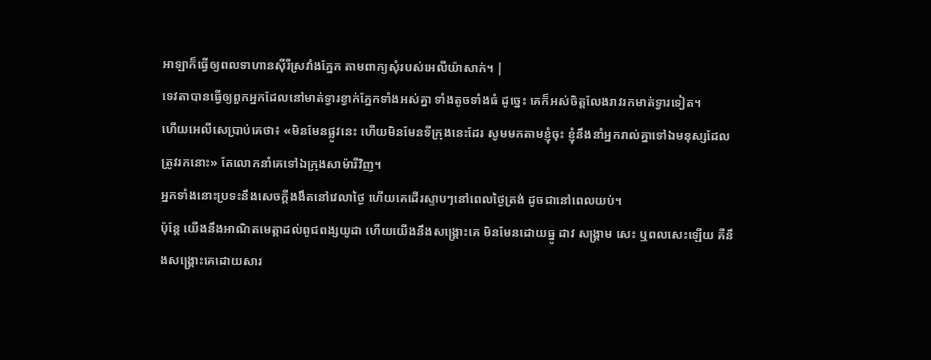អាឡាក៏ធ្វើឲ្យពលទាហានស៊ីរីស្រវាំងភ្នែក តាមពាក្យសុំរបស់អេលីយ៉ាសាក់។ |
ទេវតាបានធ្វើឲ្យពួកអ្នកដែលនៅមាត់ទ្វារខ្វាក់ភ្នែកទាំងអស់គ្នា ទាំងតូចទាំងធំ ដូច្នេះ គេក៏អស់ចិត្តលែងរាវរកមាត់ទ្វារទៀត។
ហើយអេលីសេប្រាប់គេថា៖ «មិនមែនផ្លូវនេះ ហើយមិនមែនទីក្រុងនេះដែរ សូមមកតាមខ្ញុំចុះ ខ្ញុំនឹងនាំអ្នករាល់គ្នាទៅឯមនុស្សដែលត្រូវរកនោះ» តែលោកនាំគេទៅឯក្រុងសាម៉ារីវិញ។
អ្នកទាំងនោះប្រទះនឹងសេចក្ដីងងឹតនៅវេលាថ្ងៃ ហើយគេដើរស្ទាបៗនៅពេលថ្ងៃត្រង់ ដូចជានៅពេលយប់។
ប៉ុន្ដែ យើងនឹងអាណិតមេត្តាដល់ពូជពង្សយូដា ហើយយើងនឹងសង្គ្រោះគេ មិនមែនដោយធ្នូ ដាវ សង្គ្រាម សេះ ឬពលសេះឡើយ គឺនឹងសង្គ្រោះគេដោយសារ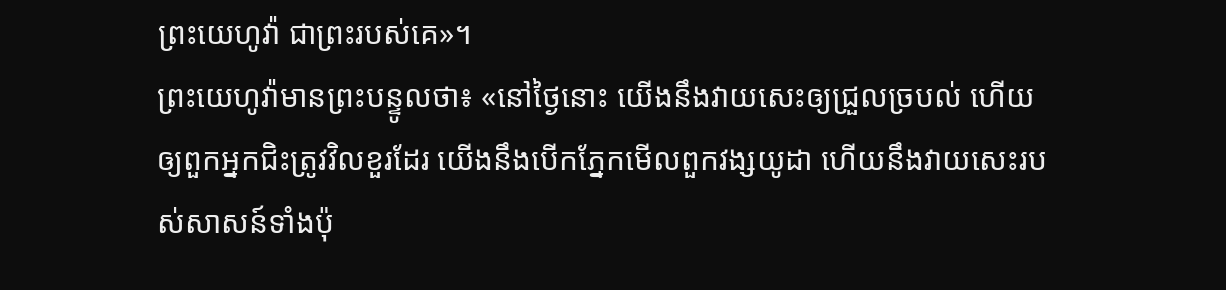ព្រះយេហូវ៉ា ជាព្រះរបស់គេ»។
ព្រះយេហូវ៉ាមានព្រះបន្ទូលថា៖ «នៅថ្ងៃនោះ យើងនឹងវាយសេះឲ្យជ្រួលច្របល់ ហើយឲ្យពួកអ្នកជិះត្រូវវិលខួរដែរ យើងនឹងបើកភ្នែកមើលពួកវង្សយូដា ហើយនឹងវាយសេះរបស់សាសន៍ទាំងប៉ុ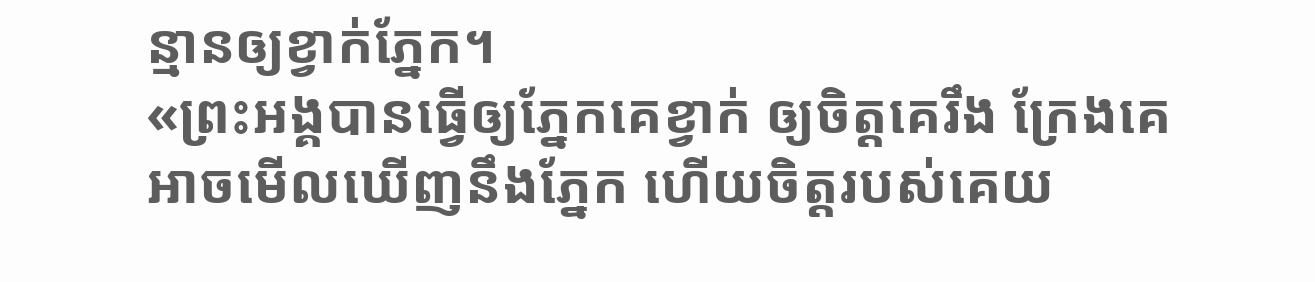ន្មានឲ្យខ្វាក់ភ្នែក។
«ព្រះអង្គបានធ្វើឲ្យភ្នែកគេខ្វាក់ ឲ្យចិត្តគេរឹង ក្រែងគេអាចមើលឃើញនឹងភ្នែក ហើយចិត្តរបស់គេយ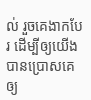ល់ រួចគេងាកបែរ ដើម្បីឲ្យយើងបានប្រោសគេឲ្យ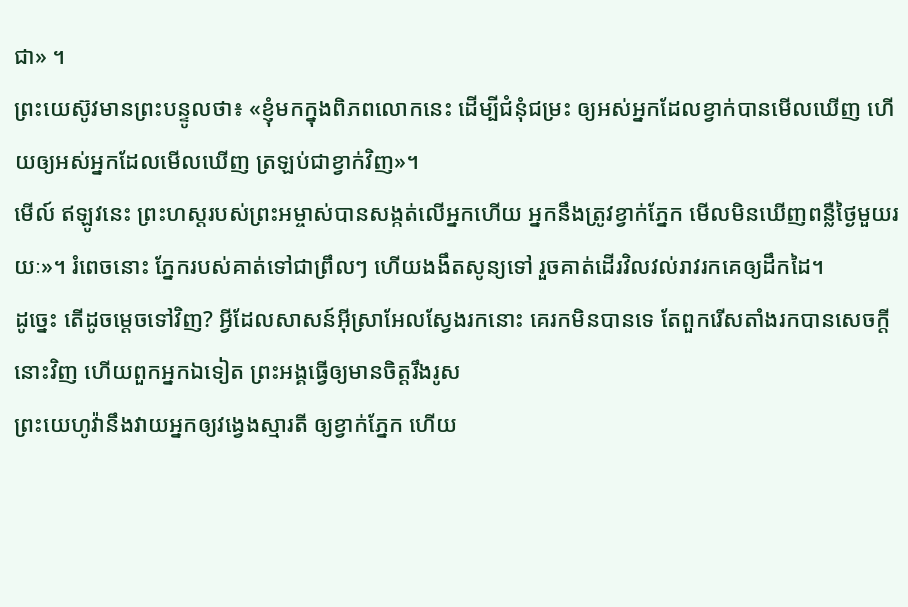ជា» ។
ព្រះយេស៊ូវមានព្រះបន្ទូលថា៖ «ខ្ញុំមកក្នុងពិភពលោកនេះ ដើម្បីជំនុំជម្រះ ឲ្យអស់អ្នកដែលខ្វាក់បានមើលឃើញ ហើយឲ្យអស់អ្នកដែលមើលឃើញ ត្រឡប់ជាខ្វាក់វិញ»។
មើល៍ ឥឡូវនេះ ព្រះហស្តរបស់ព្រះអម្ចាស់បានសង្កត់លើអ្នកហើយ អ្នកនឹងត្រូវខ្វាក់ភ្នែក មើលមិនឃើញពន្លឺថ្ងៃមួយរយៈ»។ រំពេចនោះ ភ្នែករបស់គាត់ទៅជាព្រឹលៗ ហើយងងឹតសូន្យទៅ រួចគាត់ដើរវិលវល់រាវរកគេឲ្យដឹកដៃ។
ដូច្នេះ តើដូចម្តេចទៅវិញ? អ្វីដែលសាសន៍អ៊ីស្រាអែលស្វែងរកនោះ គេរកមិនបានទេ តែពួករើសតាំងរកបានសេចក្តីនោះវិញ ហើយពួកអ្នកឯទៀត ព្រះអង្គធ្វើឲ្យមានចិត្តរឹងរូស
ព្រះយេហូវ៉ានឹងវាយអ្នកឲ្យវង្វេងស្មារតី ឲ្យខ្វាក់ភ្នែក ហើយ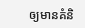ឲ្យមានគំនិ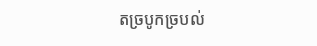តច្របូកច្របល់